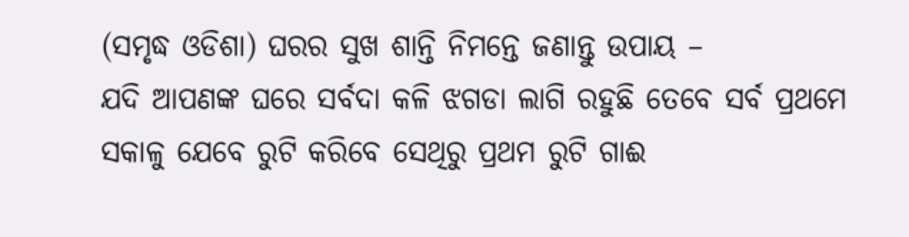(ସମୃଦ୍ଧ ଓଡିଶା) ଘରର ସୁଖ ଶାନ୍ତି ନିମନ୍ତେ ଜଣାନ୍ତୁ ଉପାୟ –
ଯଦି ଆପଣଙ୍କ ଘରେ ସର୍ବଦା କଳି ଝଗଡା ଲାଗି ରହୁଛି ତେବେ ସର୍ବ ପ୍ରଥମେ ସକାଳୁ ଯେବେ ରୁଟି କରିବେ ସେଥିରୁ ପ୍ରଥମ ରୁଟି ଗାଈ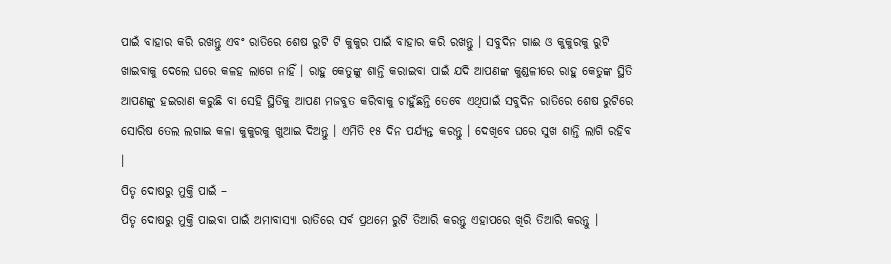ପାଇଁ ବାହାର କରି ରଖନ୍ତୁ ଏବଂ ରାତିରେ ଶେଷ ରୁଟି ଟି କୁକୁର ପାଇଁ ବାହାର କରି ରଖନ୍ତୁ । ସବୁଦିନ ଗାଈ ଓ କୁକୁରକୁ ରୁଟି ଖାଇବାକୁ ଦେଲେ ଘରେ କଳହ ଲାଗେ ନାହିଁ । ରାହୁ କେତୁଙ୍କୁ ଶାନ୍ତି କରାଇବା ପାଇଁ ଯଦି ଆପଣଙ୍କ କୁଣ୍ଡଳୀରେ ରାହୁ କେତୁଙ୍କ ସ୍ଥିତି ଆପଣଙ୍କୁ ହଇରାଣ କରୁଛି ବା ସେହି ସ୍ଥିତିକୁ ଆପଣ ମଜବୁତ କରିବାକୁ ଚାହୁଁଛନ୍ତି ତେବେ ଏଥିପାଇଁ ସବୁଦିନ ରାତିରେ ଶେଷ ରୁଟିରେ ସୋରିଷ ତେଲ ଲଗାଇ କଳା କୁକୁରକୁ ଖୁଆଇ ଦିଅନ୍ତୁ । ଏମିତି ୧୫ ଦିନ ପର୍ଯ୍ୟନ୍ତ କରନ୍ତୁ । ଦେଖିବେ ଘରେ ସୁଖ ଶାନ୍ତି ଲାଗି ରହିବ ।
ପିତୃ ଦୋଷରୁ ମୁକ୍ତି ପାଇଁ –
ପିତୃ ଦୋଷରୁ ମୁକ୍ତି ପାଇବା ପାଇଁ ଅମାବାସ୍ୟା ରାତିରେ ସର୍ବ ପ୍ରଥମେ ରୁଟି ତିଆରି କରନ୍ତୁ ଏହାପରେ ଖିରି ତିଆରି କରନ୍ତୁ ।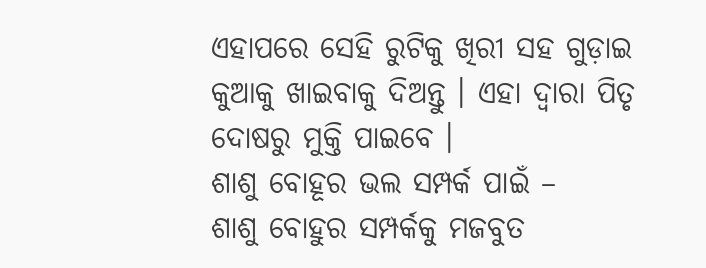ଏହାପରେ ସେହି ରୁଟିକୁ ଖିରୀ ସହ ଗୁଡ଼ାଇ କୁଆକୁ ଖାଇବାକୁ ଦିଅନ୍ତୁ । ଏହା ଦ୍ୱାରା ପିତୃ ଦୋଷରୁ ମୁକ୍ତି ପାଇବେ ।
ଶାଶୁ ବୋହୂର ଭଲ ସମ୍ପର୍କ ପାଇଁ –
ଶାଶୁ ବୋହୁର ସମ୍ପର୍କକୁ ମଜବୁତ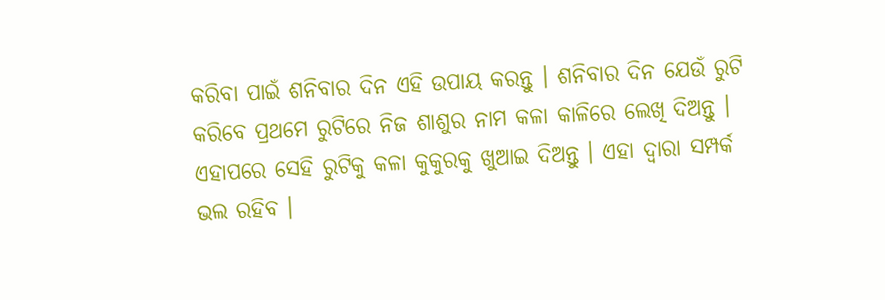କରିବା ପାଇଁ ଶନିବାର ଦିନ ଏହି ଉପାୟ କରନ୍ତୁ । ଶନିବାର ଦିନ ଯେଉଁ ରୁଟି କରିବେ ପ୍ରଥମେ ରୁଟିରେ ନିଜ ଶାଶୁର ନାମ କଳା କାଳିରେ ଲେଖି ଦିଅନ୍ତୁ । ଏହାପରେ ସେହି ରୁଟିକୁ କଳା କୁକୁରକୁ ଖୁଆଇ ଦିଅନ୍ତୁ । ଏହା ଦ୍ୱାରା ସମ୍ପର୍କ ଭଲ ରହିବ ।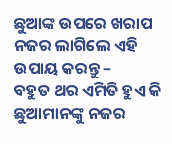ଛୁଆଙ୍କ ଉପରେ ଖରାପ ନଜର ଲାଗିଲେ ଏହି ଉପାୟ କରନ୍ତୁ –
ବହୁତ ଥର ଏମିତି ହୁଏ କି ଛୁଆମାନଙ୍କୁ ନଜର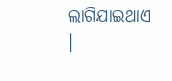ଲାଗିଯାଇଥାଏ ।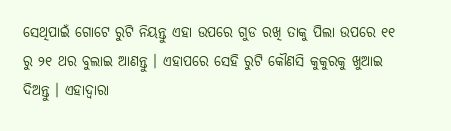ସେଥିପାଇଁ ଗୋଟେ ରୁଟି ନିୟନ୍ତୁ ଏହା ଉପରେ ଗୁଡ ରଖି ତାକୁ ପିଲା ଉପରେ ୧୧ ରୁ ୨୧ ଥର ବୁଲାଇ ଆଣନ୍ତୁ । ଏହାପରେ ସେହି ରୁଟି କୌଣସି କୁକୁରକୁ ଖୁଆଇ ଦିଅନ୍ତୁ । ଏହାଦ୍ୱାରା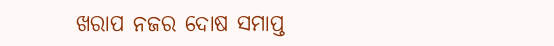ଖରାପ ନଜର ଦୋଷ ସମାପ୍ତ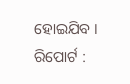ହୋଇଯିବ ।
ରିପୋର୍ଟ :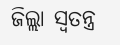ଜିଲ୍ଲା ସ୍ୱତନ୍ତ୍ର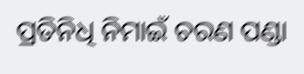ପ୍ରତିନିଧି ନିମାଇଁ ଚରଣ ପଣ୍ଡା